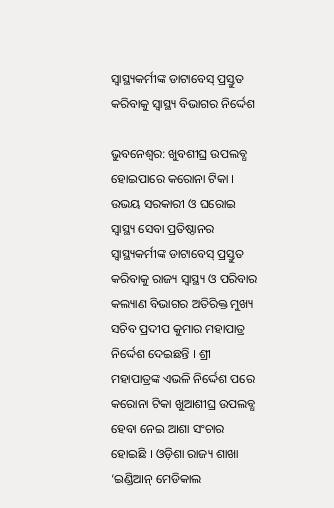ସ୍ୱାସ୍ଥ୍ୟକର୍ମୀଙ୍କ ଡାଟାବେସ୍ ପ୍ରସ୍ତୁତ କରିବାକୁ ସ୍ୱାସ୍ଥ୍ୟ ବିଭାଗର ନିର୍ଦ୍ଦେଶ

ଭୁବନେଶ୍ୱର: ଖୁବଶୀଘ୍ର ଉପଲବ୍ଧ ହୋଇପାରେ କରୋନା ଟିକା । ଉଭୟ ସରକାରୀ ଓ ଘରୋଇ ସ୍ୱାସ୍ଥ୍ୟ ସେବା ପ୍ରତିଷ୍ଠାନର ସ୍ୱାସ୍ଥ୍ୟକର୍ମୀଙ୍କ ଡାଟାବେସ୍ ପ୍ରସ୍ତୁତ କରିବାକୁ ରାଜ୍ୟ ସ୍ୱାସ୍ଥ୍ୟ ଓ ପରିବାର କଲ୍ୟାଣ ବିଭାଗର ଅତିରିକ୍ତ ମୁଖ୍ୟ ସଚିବ ପ୍ରଦୀପ କୁମାର ମହାପାତ୍ର ନିର୍ଦ୍ଦେଶ ଦେଇଛନ୍ତି । ଶ୍ରୀ ମହାପାତ୍ରଙ୍କ ଏଭଳି ନିର୍ଦ୍ଦେଶ ପରେ କରୋନା ଟିକା ଖୁଆଶୀଘ୍ର ଉପଲବ୍ଧ ହେବା ନେଇ ଆଶା ସଂଚାର ହୋଇଛି । ଓଡ଼ିଶା ରାଜ୍ୟ ଶାଖା ‘ଇଣ୍ଡିଆନ୍ ମେଡିକାଲ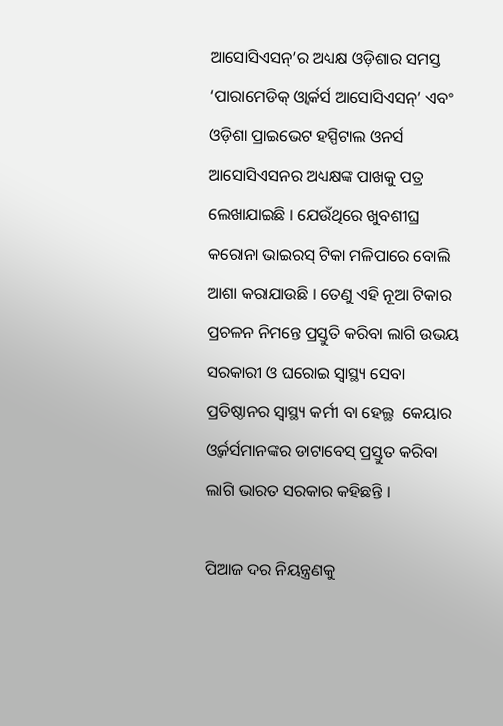ଆସୋସିଏସନ୍’ର ଅଧ୍ୟକ୍ଷ ଓଡ଼ିଶାର ସମସ୍ତ ‘ପାରାମେଡିକ୍ ଓ୍ୱାର୍କର୍ସ ଆସୋସିଏସନ୍’ ଏବଂ ଓଡ଼ିଶା ପ୍ରାଇଭେଟ ହସ୍ପିଟାଲ ଓନର୍ସ ଆସୋସିଏସନର ଅଧ୍ୟକ୍ଷଙ୍କ ପାଖକୁ ପତ୍ର ଲେଖାଯାଇଛି । ଯେଉଁଥିରେ ଖୁବଶୀଘ୍ର କରୋନା ଭାଇରସ୍ ଟିକା ମଳିପାରେ ବୋଲି ଆଶା କରାଯାଉଛି । ତେଣୁ ଏହି ନୂଆ ଟିକାର ପ୍ରଚଳନ ନିମନ୍ତେ ପ୍ରସ୍ତୁତି କରିବା ଲାଗି ଉଭୟ ସରକାରୀ ଓ ଘରୋଇ ସ୍ୱାସ୍ଥ୍ୟ ସେବା ପ୍ରତିଷ୍ଠାନର ସ୍ୱାସ୍ଥ୍ୟ କର୍ମୀ ବା ହେଲ୍ଥ  କେୟାର ଓ୍ୱର୍କର୍ସମାନଙ୍କର ଡାଟାବେସ୍ ପ୍ରସ୍ତୁତ କରିବା ଲାଗି ଭାରତ ସରକାର କହିଛନ୍ତି ।

ପିଆଜ ଦର ନିୟନ୍ତ୍ରଣକୁ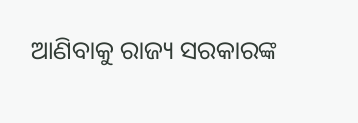ଆଣିବାକୁ ରାଜ୍ୟ ସରକାରଙ୍କ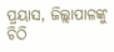ପ୍ରୟାସ, ଜିଲ୍ଲାପାଳଙ୍କୁ ଚିଠି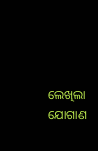ଲେଖିଲା ଯୋଗାଣ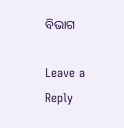ବିଭାଗ

Leave a Reply